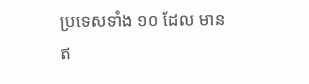ប្រទេសទាំង ១០ ដែល មានឥ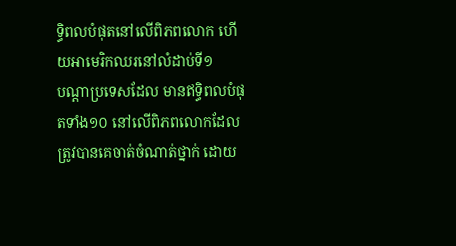ទ្ធិពលបំផុតនៅលើពិភពលោក ហើយអាមេរិកឈរនៅលំដាប់ទី១
បណ្ដាប្រទេសដែល មានឥទ្ធិពលបំផុតទាំង១០ នៅលើពិភពលោកដែលត្រូវបានគេចាត់ចំណាត់ថ្នាក់ ដោយ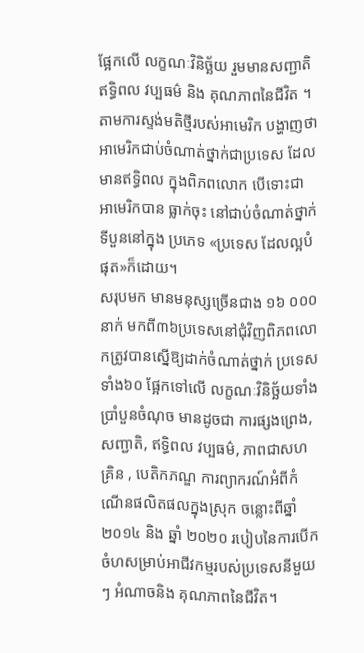ផ្អែកលើ លក្ខណៈវិនិច្ឆ័យ រួមមានសញ្ជាតិ ឥទ្ធិពល វប្បធម៌ និង គុណភាពនៃជីវិត ។
តាមការស្ទង់មតិថ្មីរបស់អាមេរិក បង្ហាញថាអាមេរិកជាប់ចំណាត់ថ្នាក់ជាប្រទេស ដែលមានឥទ្ធិពល ក្នុងពិភពលោក បើទោះជា អាមេរិកបាន ធ្លាក់ចុះ នៅជាប់ចំណាត់ថ្នាក់ ទីបួននៅក្នុង ប្រភេទ «ប្រទេស ដែលល្អបំផុត»ក៏ដោយ។
សរុបមក មានមនុស្សច្រើនជាង ១៦ ០០០នាក់ មកពី៣៦ប្រទេសនៅជុំវិញពិភពលោកត្រូវបានស្នើឱ្យដាក់ចំណាត់ថ្នាក់ ប្រទេសទាំង៦០ ផ្អែកទៅលើ លក្ខណៈវិនិច្ឆ័យទាំងប្រាំបួនចំណុច មានដូចជា ការផ្សងព្រេង, សញ្ជាតិ, ឥទ្ធិពល វប្បធម៌, ភាពជាសហគ្រិន , បេតិកភណ្ឌ ការព្យាករណ៍អំពីកំណើនផលិតផលក្នុងស្រុក ចន្លោះពីឆ្នាំ ២០១៤ និង ឆ្នាំ ២០២០ របៀបនៃការបើកចំហសម្រាប់អាជីវកម្មរបស់ប្រទេសនីមួយៗ អំណាចនិង គុណភាពនៃជីវិត។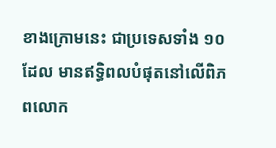ខាងក្រោមនេះ ជាប្រទេសទាំង ១០ដែល មានឥទ្ធិពលបំផុតនៅលើពិភពលោក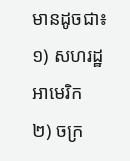មានដូចជា៖
១) សហរដ្ឋអាមេរិក
២) ចក្រ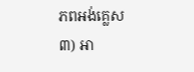ភពអង់គ្លេស
៣) អា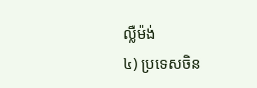ល្លឺម៉ង់
៤) ប្រទេសចិន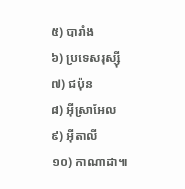៥) បារាំង
៦) ប្រទេសរុស្ស៊ី
៧) ជប៉ុន
៨) អ៊ីស្រាអែល
៩) អ៊ីតាលី
១០) កាណាដា៕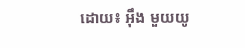ដោយ៖ អ៊ឹង មួយយូ